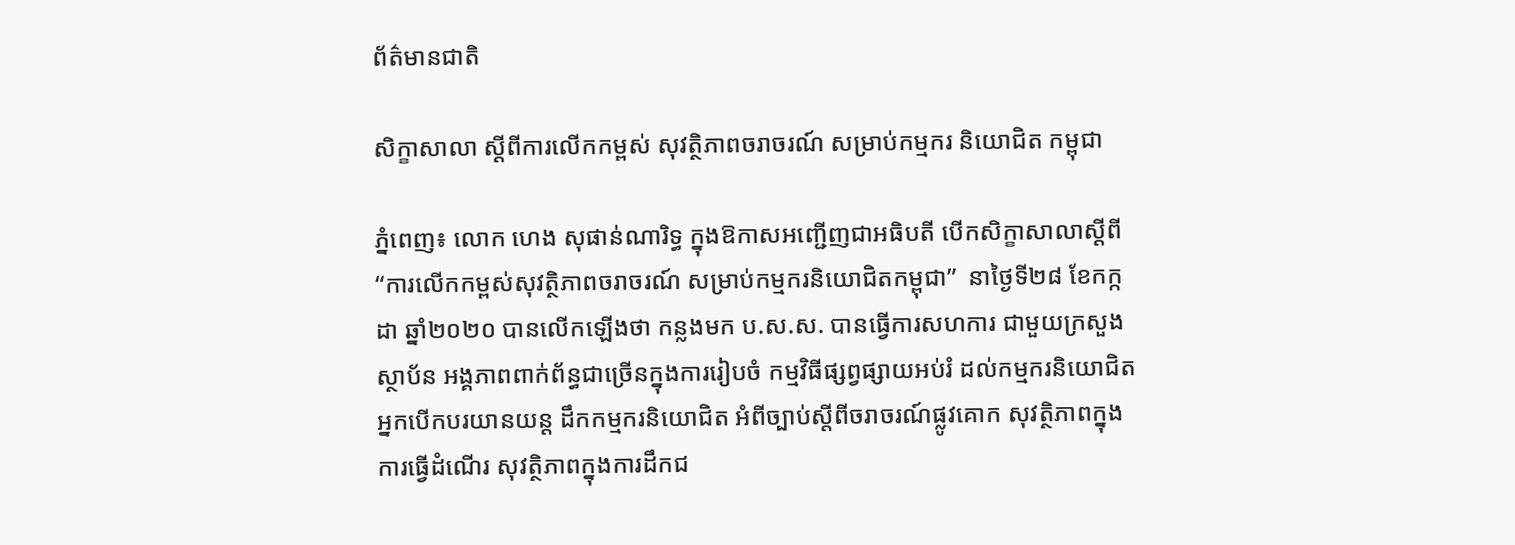ព័ត៌មានជាតិ

សិក្ខាសាលា ស្តីពីការលើកកម្ពស់ សុវត្ថិភាពចរាចរណ៍ សម្រាប់កម្មករ និយោជិត កម្ពុជា

ភ្នំពេញ៖ លោក ហេង សុផាន់ណារិទ្ធ ក្នុងឱកាសអញ្ជើញជាអធិបតី បើកសិក្ខាសាលាស្តីពី “ការលើកកម្ពស់សុវត្ថិភាពចរាចរណ៍ សម្រាប់កម្មករនិយោជិតកម្ពុជា”  នាថ្ងៃទី២៨ ខែកក្កដា ឆ្នាំ២០២០ បានលើកឡើងថា កន្លងមក ប.ស.ស. បានធ្វើការសហការ ជាមួយក្រសួង ស្ថាប័ន អង្គភាពពាក់ព័ន្ធជាច្រើនក្នុងការរៀបចំ កម្មវិធីផ្សព្វផ្សាយអប់រំ ដល់កម្មករនិយោជិត អ្នកបើកបរយានយន្ដ ដឹកកម្មករនិយោជិត អំពីច្បាប់ស្តីពីចរាចរណ៍ផ្លូវគោក សុវត្ថិភាពក្នុងការធ្វើដំណើរ សុវត្ថិភាពក្នុងការដឹកជ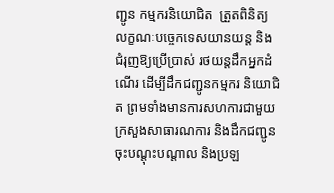ញ្ជូន កម្មករនិយោជិត  ត្រួតពិនិត្យ លក្ខណៈបច្ចេកទេសយានយន្ដ និងជំរុញឱ្យប្រើប្រាស់ រថយន្ដដឹកអ្នកដំណើរ ដើម្បីដឹកជញ្ជូនកម្មករ និយោជិត ព្រមទាំងមានការសហការជាមួយ ក្រសួងសាធារណការ និងដឹកជញ្ជូន ចុះបណ្ដុះបណ្ដាល និងប្រឡ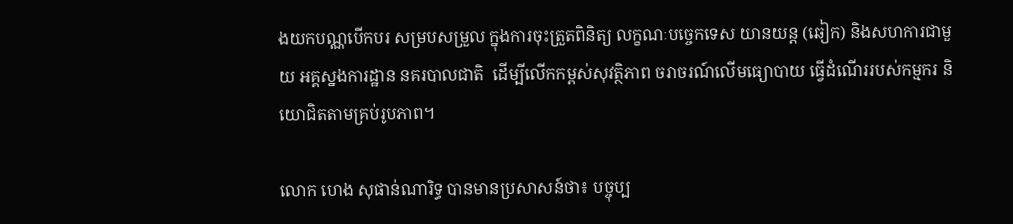ងយកបណ្ណបើកបរ សម្របសម្រួល ក្នុងការចុះត្រួតពិនិត្យ លក្ខណៈបច្ចេកទេស យានយន្ត (ឆៀក) និងសហការជាមួយ អគ្គស្នងការដ្ឋាន នគរបាលជាតិ  ដើម្បីលើកកម្ពស់សុវត្ថិភាព ចរាចរណ៍លើមធ្យោបាយ ធ្វើដំណើររបស់កម្មករ និយោជិតតាមគ្រប់រូបភាព។

លោក ហេង សុផាន់ណារិទ្ធ បានមានប្រសាសន៍ថា៖ បច្ចុប្ប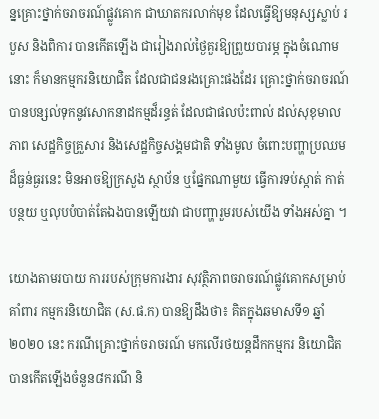ន្នគ្រោះថ្នាក់ចរាចរណ៍ផ្លូវគោក ជាឃាតករលាក់មុខ ដែលធ្វើឱ្យមនុស្សស្លាប់ របួស និងពិការ បានកើតឡើង ជារៀងរាល់ថ្ងៃគួរឱ្យព្រួយបារម្ភ ក្នុងចំណោមនោះ ក៏មានកម្មករនិយោជិត ដែលជាជនរងគ្រោះផងដែរ គ្រោះថ្នាក់ចរាចរណ៍ បានបន្សល់ទុកនូវសោកនាដកម្មដ៏រន្ធត់ ដែលជាផលប៉ះពាល់ ដល់សុខុមាលភាព សេដ្ឋកិច្ចគ្រួសារ និងសេដ្ឋកិច្ចសង្គមជាតិ ទាំងមូល ចំពោះបញ្ហាប្រឈមដ៏ធ្ងន់ធ្ងរនេះ មិនអាចឱ្យក្រសួង ស្ថាប័ន ឬផ្នែកណាមួយ ធ្វើការទប់ស្កាត់ កាត់បន្ថយ ឬលុបបំបាត់តែឯងបានឡើយវា ជាបញ្ហារួមរបស់យើង ទាំងអស់គ្នា ។

យោងតាមរបាយ ការរបស់ក្រុមការងារ សុវត្ថិភាពចរាចរណ៍ផ្លូវគោកសម្រាប់គាំពារ កម្មករនិយោជិត (ស.ផ.ក) បានឱ្យដឹងថា៖ គិតក្នុងឆមាសទី១ ឆ្នាំ២០២០ នេះ ករណីគ្រោះថ្នាក់ចរាចរណ៍ មកលើរថយន្តដឹកកម្មករ និយោជិត បានកើតឡើងចំនួន៨ករណី និ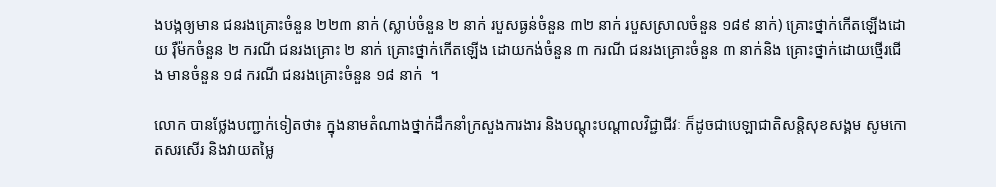ងបង្កឲ្យមាន ជនរងគ្រោះចំនួន ២២៣ នាក់ (ស្លាប់ចំនួន ២ នាក់ របួសធ្ងន់ចំនួន ៣២ នាក់ របួសស្រាលចំនួន ១៨៩ នាក់) គ្រោះថ្នាក់កើតឡើងដោយ រ៉ឺម៉កចំនួន ២ ករណី ជនរងគ្រោះ ២ នាក់ គ្រោះថ្នាក់កើតឡើង ដោយកង់ចំនួន ៣ ករណី ជនរងគ្រោះចំនួន ៣ នាក់និង គ្រោះថ្នាក់ដោយថ្មើរជើង មានចំនួន ១៨ ករណី ជនរងគ្រោះចំនួន ១៨ នាក់  ។

លោក បានថ្លែងបញ្ជាក់ទៀតថា៖ ក្នុងនាមតំណាងថ្នាក់ដឹកនាំក្រសួងការងារ និងបណ្តុះបណ្តាលវិជ្ជាជីវៈ ក៏ដូចជាបេឡាជាតិសន្តិសុខសង្គម សូមកោតសរសើរ និងវាយតម្លៃ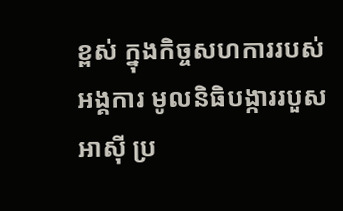ខ្ពស់ ក្នុងកិច្ចសហការរបស់អង្គការ មូលនិធិបង្ការរបួសអាស៊ី ប្រ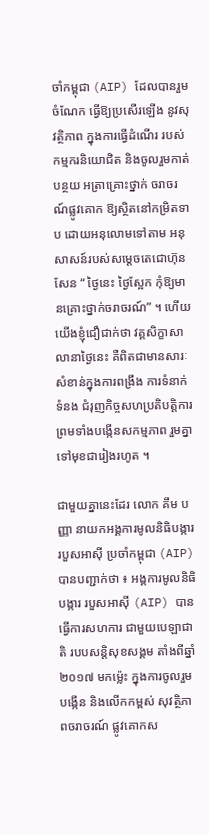ចាំកម្ពុជា (AIP) ដែលបានរួមចំណែក ធ្វើឱ្យប្រសើរឡើង នូវសុវត្ថិភាព ក្នុងការធ្វើដំណើរ របស់កម្មករនិយោជិត និងចូលរួមកាត់បន្ថយ អត្រាគ្រោះថ្នាក់ ចរាចរណ៍ផ្លូវគោក ឱ្យស្ថិតនៅកម្រិតទាប ដោយអនុលោមទៅតាម អនុសាសន៍របស់សម្តេចតេជោហ៊ុនសែន “ ថ្ងៃនេះ ថ្ងៃស្អែក កុំឱ្យមានគ្រោះថ្នាក់ចរាចរណ៍” ។ ហើយយើងខ្ញុំជឿជាក់ថា វគ្គសិក្ខាសាលានាថ្ងៃនេះ គឺពិតជាមានសារៈសំខាន់ក្នុងការពង្រឹង ការទំនាក់ទំនង ជំរុញកិច្ចសហប្រតិបត្តិការ ព្រមទាំងបង្កើនសកម្មភាព រួមគ្នាទៅមុខជារៀងរហូត ។

ជាមួយគ្នានេះដែរ លោក គឹម បញ្ញា នាយកអង្គការមូលនិធិបង្ការរបួសអាស៊ី ប្រចាំកម្ពុជា (AIP) បានបញ្ជាក់ថា ៖ អង្គការមូលនិធិបង្ការ របួសអាស៊ី (AIP) បានធ្វើការសហការ ជាមួយបេឡាជាតិ របបសន្តិសុខសង្គម តាំងពីឆ្នាំ ២០១៧ មកម្ល៉េះ ក្នុងការចូលរួមបង្កើន និងលើកកម្ពស់ សុវត្ថិភាពចរាចរណ៍ ផ្លូវគោកស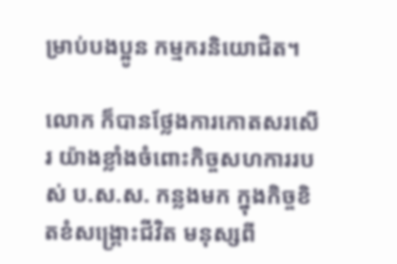ម្រាប់បងប្អូន កម្មករនិយោជិត។

លោក ក៏បានថ្លែងការកោតសរសើរ យ៉ាងខ្លាំងចំពោះកិច្ចសហការរបស់ ប.ស.ស. កន្លងមក ក្នុងកិច្ចខិតខំសង្គ្រោះជីវិត មនុស្សពី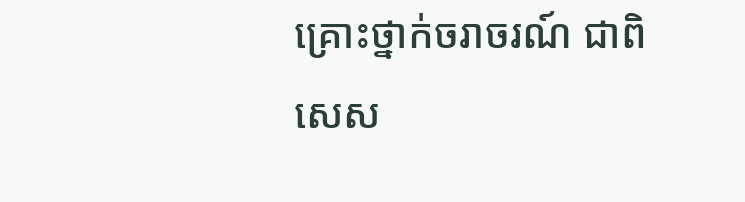គ្រោះថ្នាក់ចរាចរណ៍ ជាពិសេស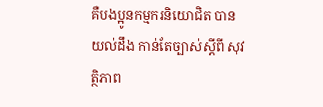គឺបងប្អូនកម្មករនិយោជិត បានយល់ដឹង កាន់តែច្បាស់ស្តីពី សុវត្ថិភាព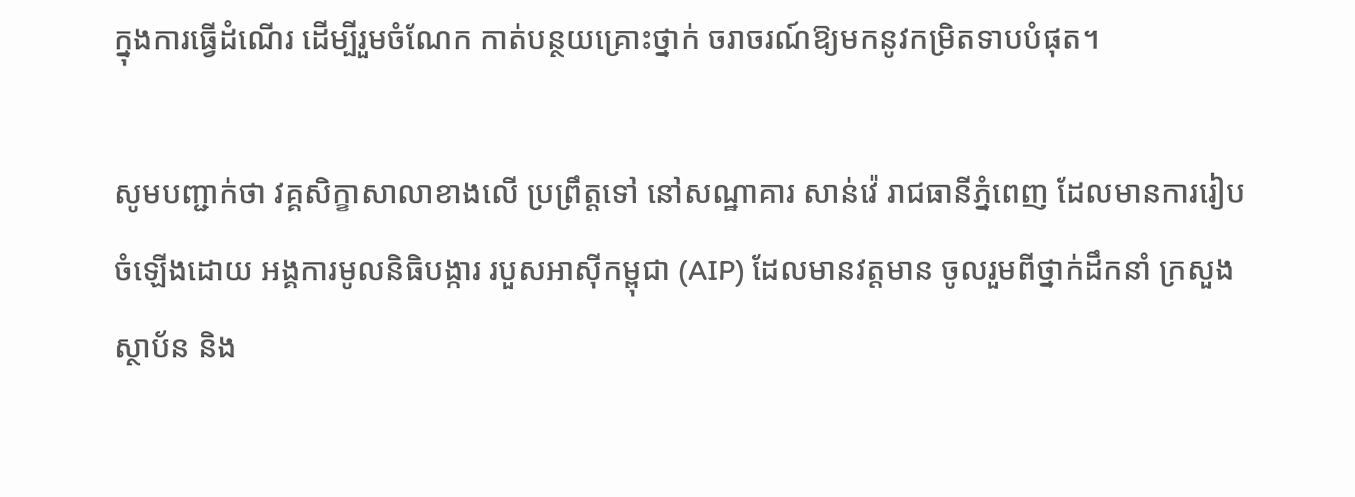ក្នុងការធ្វើដំណើរ ដើម្បីរួមចំណែក កាត់បន្ថយគ្រោះថ្នាក់ ចរាចរណ៍ឱ្យមកនូវកម្រិតទាបបំផុត។

សូមបញ្ជាក់ថា វគ្គសិក្ខាសាលាខាងលើ ប្រព្រឹត្តទៅ នៅសណ្ឋាគារ សាន់វ៉េ រាជធានីភ្នំពេញ ដែលមានការរៀបចំឡើងដោយ អង្គការមូលនិធិបង្ការ របួសអាស៊ីកម្ពុជា (AIP) ដែលមានវត្តមាន ចូលរួមពីថ្នាក់ដឹកនាំ ក្រសួង ស្ថាប័ន និង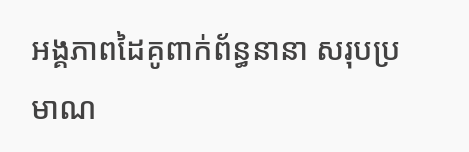អង្គភាពដៃគូពាក់ព័ន្ធនានា សរុបប្រមាណ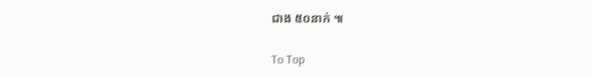ជាង ៥០នាក់ ៕

To Top